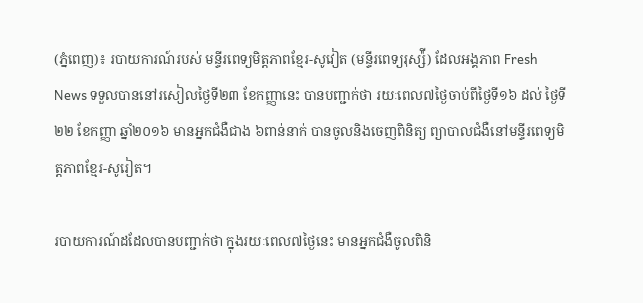(ភ្នំពេញ)៖ របាយការណ៍របស់ មន្ទីរពេទ្យមិត្តភាពខ្មែរ-សូវៀត (មន្ទីរពេទ្យរុស្ស៉ី) ដែលអង្គភាព Fresh News ទទួលបាននៅរសៀលថ្ងៃទី២៣ ខែកញ្ញានេះ បានបញ្ជាក់ថា រយៈពេល៧ថ្ងៃចាប់ពីថ្ងៃទី១៦ ដល់ ថ្ងៃទី២២ ខែកញ្ញា ឆ្នាំ២០១៦ មានអ្នកជំងឺជាង ៦ពាន់នាក់ បានចូលនិងចេញពិនិត្យ ព្យាបាលជំងឺនៅមន្ទីរពេទ្យមិត្តភាពខ្មែរ-សូរៀត។

របាយការណ៍ដដែលបានបញ្ជាក់ថា ក្នុងរយៈពេល៧ថ្ងៃនេះ មានអ្នកជំងឺចូលពិនិ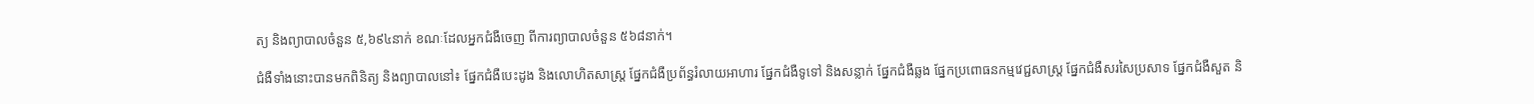ត្យ និងព្យាបាលចំនួន ៥,៦៩៤នាក់ ខណៈដែលអ្នកជំងឺចេញ ពីការព្យាបាលចំនួន ៥៦៨នាក់។

ជំងឺទាំងនោះបានមកពិនិត្យ និងព្យាបាលនៅ៖ ផ្នែកជំងឺបេះដូង និងលោហិតសាស្ត្រ ផ្នែកជំងឺប្រព័ន្ធរំលាយអាហារ ផ្នែកជំងឺទូទៅ និងសន្លាក់ ផ្នែកជំងឺឆ្លង ផ្នែកប្រពោធនកម្មវេជ្ជសាស្ត្រ ផ្នែកជំងឺសរសៃប្រសាទ ផ្នែកជំងឺសួត និ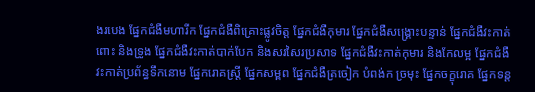ងរបេង ផ្នែកជំងឺមហារីក ផ្នែកជំងឺពិគ្រោះផ្លូវចិត្ត ផ្នែកជំងឺកុមារ ផ្នែកជំងឺសង្គ្រោះបន្ទាន់ ផ្នែកជំងឺវះកាត់ពោះ និងទ្រូង ផ្នែកជំងឺវះកាត់បាក់បែក និងសរសៃរប្រសាទ ផ្នែកជំងឺវះកាត់កុមារ និងកែលម្អ ផ្នែកជំងឺវះកាត់ប្រព័ន្ធទឹកនោម ផ្នែករោគស្ត្រី ផ្នែកសម្ពព ផ្នែកជំងឺត្រចៀក បំពង់ក ច្រមុះ ផ្នែកចក្ខុរោគ ផ្នែកទន្ត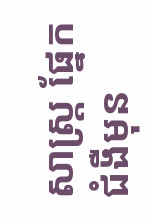សាស្ត្រ ផ្នែកជំងឺមុន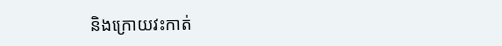និងក្រោយវះកាត់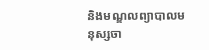និងមណ្ឌលព្យាបាលមនុស្សចា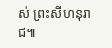ស់ ព្រះសីហនុរាជ៕